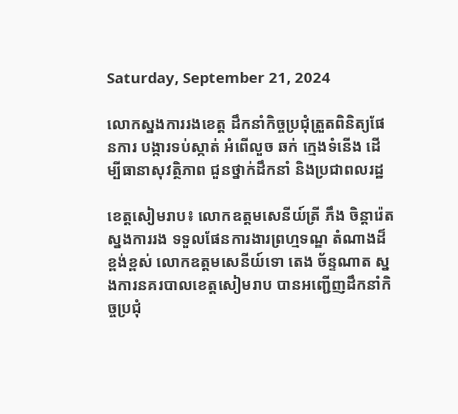Saturday, September 21, 2024

លោកស្នងការរងខេត្ត ដឹកនាំកិច្ចប្រជុំត្រួតពិនិត្យផែនការ បង្ការទប់ស្កាត់ អំពើលួច ឆក់ ក្មេងទំនើង ដើម្បីធានាសុវត្ថិភាព ជួនថ្នាក់ដឹកនាំ និងប្រជាពលរដ្ឋ

ខេត្តសៀមរាប៖ លោកឧត្តមសេនីយ៍ត្រី ភឹង ចិន្តារ៉េត ស្នងការរង ទទួលផែនការងារព្រហ្មទណ្ឌ តំណាងដ៏ខ្ពង់ខ្ពស់ លោកឧត្តមសេនីយ៍ទោ តេង ច័ន្ទណាត ស្នងការនគរបាលខេត្តសៀមរាប បានអញ្ជើញដឹកនាំកិច្ចប្រជុំ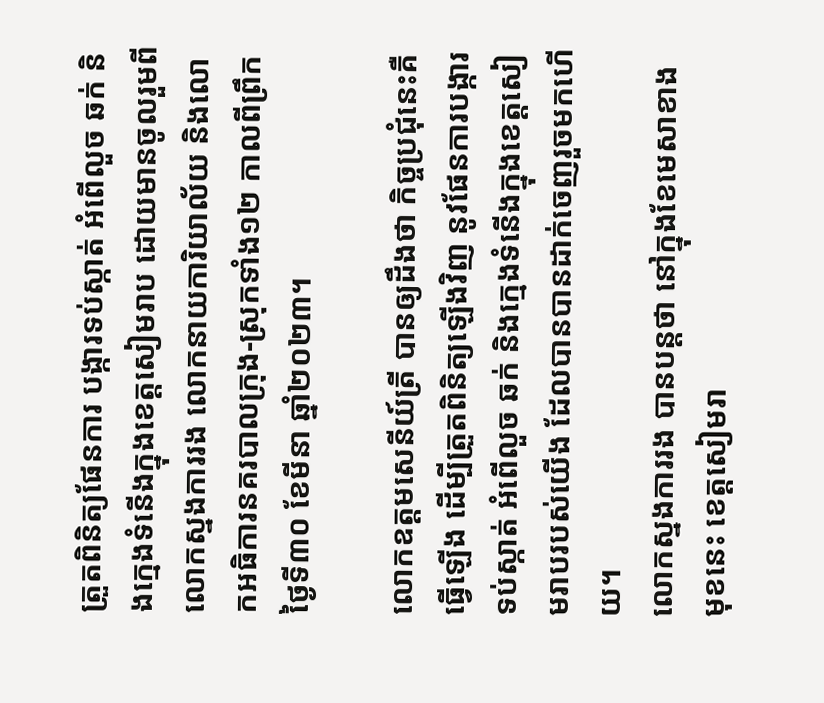ត្រួតពិនិត្យផែនការ បង្ការទប់ស្កាត់ អំពើលួច ឆក់ និងក្មេងទំនើងក្នុងខេត្តសៀមរាប ដោយមានចូលរួមពី លោកស្នងការរង លោកនាយការិយាល័យ និងលោកអធិការនគរបាលក្រុង-ស្រុកទាំង១២ កាលពីព្រឹកថ្ងៃទី៣០ ខែមីនា ឆ្នាំ២០២៣។

លោកឧត្តមសេនីយ៍ត្រី បានឲ្យដឹងថា កិច្ចប្រជុំនេះគឺធ្វើឡើង ដើម្បីត្រួតពិនិត្យឡើងវិញ នូវផែនការបង្ការទប់ស្កាត់ អំពើលួច ឆក់ និងក្មេងទំនើងក្នុងខេត្តសៀមរាបរបស់យើង ដែលបានបានដាក់ចេញរួចមកហើយ។
លោកស្នងការរង បានបន្តថា នៅក្នុងខែមេសាខាងមុខនេះ ខេត្តសៀមរា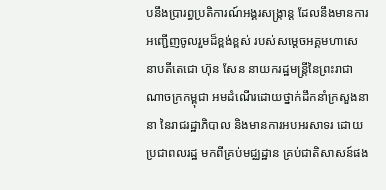បនឹងប្រារព្ធប្រតិការណ៍អង្គរសង្ក្រាន្ត ដែលនឹងមានការអញ្ជើញចូលរួមដ៏ខ្ពង់ខ្ពស់ របស់សម្ដេចអគ្គមហាសេនាបតីតេជោ ហ៊ុន សែន នាយករដ្ឋមន្ត្រីនៃព្រះរាជាណាចក្រកម្ពុជា អមដំណើរដោយថ្នាក់ដឹកនាំក្រសួងនានា នៃរាជរដ្ឋាភិបាល និងមានការអបអរសាទរ ដោយប្រជាពលរដ្ឋ មកពីគ្រប់មជ្ឈដ្ឋាន គ្រប់ជាតិសាសន៍ផង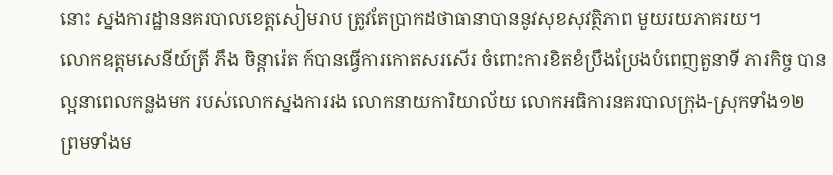នោះ ស្នងការដ្ឋាននគរបាលខេត្តសៀមរាប ត្រូវតែប្រាកដថាធានាបាននូវសុខសុវត្ថិភាព មួយរយភាគរយ។
លោកឧត្តមសេនីយ៍ត្រី ភឹង ចិន្តារ៉េត ក៍បានធ្វើការកោតសរសើរ ចំពោះការខិតខំប្រឹងប្រែងបំពេញតួនាទី ភារកិច្ច បានល្អនាពេលកន្លងមក របស់លោកស្នងការរង លោកនាយការិយាល័យ លោកអធិការនគរបាលក្រុង-ស្រុកទាំង១២ ព្រមទាំងម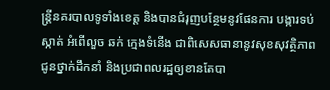ន្ត្រីនគរបាលទូទាំងខេត្ត និងបានជំរុញបន្ថែមនូវផែនការ បង្ការទប់ស្កាត់ អំពើលួច ឆក់ ក្មេងទំនើង ជាពិសេសធានានូវសុខសុវត្ថិភាព ជូនថ្នាក់ដឹកនាំ និងប្រជាពលរដ្ឋឲ្យខានតែបា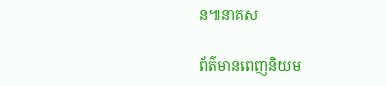ន៕នាគស

ព័ត៌មានពេញនិយម